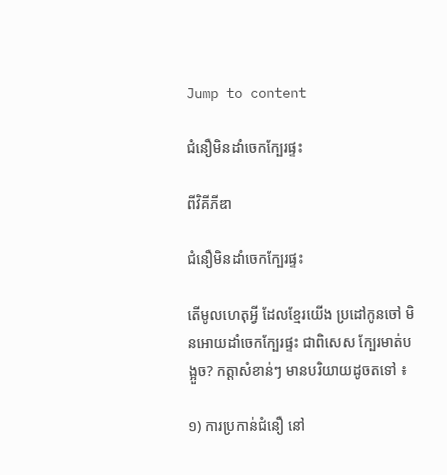Jump to content

ជំនឿមិនដាំចេកក្បែរផ្ទះ

ពីវិគីភីឌា

ជំនឿមិនដាំចេកក្បែរផ្ទះ

តើមូលហេតុអ្វី ដែលខ្មែរយើង ប្រដៅកូនចៅ មិនអោយដាំចេកក្បែរផ្ទះ ជាពិសេស ក្បែរមាត់បង្អួច? កត្តាសំខាន់ៗ មានបរិយាយដូចតទៅ ៖

១) ការប្រកាន់ជំនឿ នៅ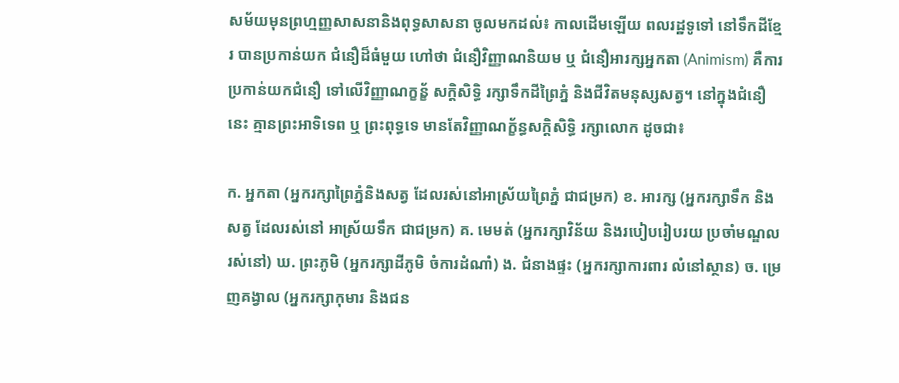សម័យមុនព្រហ្មញ្ញសាសនានិងពុទ្ធសាសនា ចូលមកដល់៖ កាលដើមឡើយ ពលរដ្ឋទូទៅ នៅទឹកដីខ្មែរ បានប្រកាន់យក ជំនឿដ៏ធំមួយ ហៅថា ជំនឿវិញ្ញាណនិយម ឬ ជំនឿអារក្សអ្នកតា (Animism) គឺការប្រកាន់យកជំនឿ ទៅលើវិញ្ញាណក្ខន្ខ័ សក្តិសិទ្ធិ រក្សាទឹកដីព្រៃភ្នំ និងជីវិតមនុស្សសត្វ។ នៅក្នុងជំនឿនេះ គ្មានព្រះអាទិទេព ឬ ព្រះពុទ្ធទេ មានតែវិញ្ញាណក្ខ័ន្ធសក្តិសិទ្ធិ រក្សាលោក ដូចជា៖

ក. អ្នកតា (អ្នករក្សាព្រៃភ្នំនិងសត្វ ដែលរស់នៅអាស្រ័យព្រៃភ្នំ ជាជម្រក) ខ. អារក្ស (អ្នករក្សាទឹក និងសត្វ ដែលរស់នៅ អាស្រ័យទឹក ជាជម្រក) គ. មេមត់ (អ្នករក្សាវិន័យ និងរបៀបរៀបរយ ប្រចាំមណ្ឌលរស់នៅ) ឃ. ព្រះភូមិ (អ្នករក្សាដីភូមិ ចំការដំណាំ) ង. ជំនាងផ្ទះ (អ្នករក្សាការពារ លំនៅស្ថាន) ច. ម្រេញគង្វាល (អ្នករក្សាកុមារ និងជន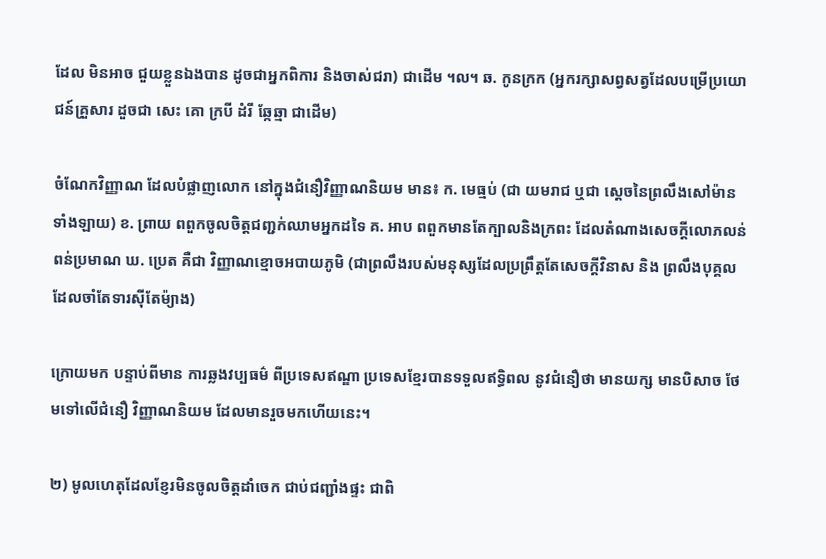ដែល មិនអាច ជួយខ្លួនឯងបាន ដូចជាអ្នកពិការ និងចាស់ជរា) ជាដើម ។ល។ ឆ. កូនក្រក (អ្នករក្សាសព្វសត្វដែលបម្រើប្រយោជន៍គ្រួសារ ដួចជា សេះ គោ ក្របី ដំរី ឆ្កែឆ្មា ជាដើម)

ចំណែកវិញ្ញាណ ដែលបំផ្លាញលោក នៅក្នុងជំនឿវិញ្ញាណនិយម មាន៖ ក. មេធ្មប់ (ជា យមរាជ ឬជា ស្តេចនៃព្រលឹងសៅម៉ាន ទាំងឡាយ) ខ. ព្រាយ ពពួកចូលចិត្តជញ្ជក់ឈាមអ្នកដទៃ គ. អាប ពពួកមានតែក្បាលនិងក្រពះ ដែលតំណាងសេចក្តីលោភលន់ពន់ប្រមាណ ឃ. ប្រេត គឺជា វិញ្ញាណខ្មោចអបាយភូមិ (ជាព្រលឹងរបស់មនុស្សដែលប្រព្រឹត្តតែសេចក្តីវិនាស និង ព្រលឹងបុគ្គលដែលចាំតែទារស៊ីតែម៉្យាង)

ក្រោយមក បន្ទាប់ពីមាន ការឆ្លងវប្បធម៌ ពីប្រទេសឥណ្ឌា ប្រទេសខ្មែរបានទទួលឥទ្ធិពល នូវជំនឿថា មានយក្ស មានបិសាច ថែមទៅលើជំនឿ វិញ្ញាណនិយម ដែលមានរួចមកហើយនេះ។

២) មូលហេតុដែលខ្ញែរមិនចូលចិត្តដាំចេក ជាប់ជញ្ជាំងផ្ទះ ជាពិ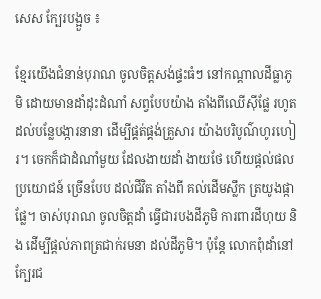សេស ក្បែរបង្អួច ៖

ខ្មែរយើងជំនាន់បុរាណ ចូលចិត្តសង់ផ្ទះធំៗ នៅកណ្តាលដីធ្លាភូមិ ដោយមានដាំដុះដំណាំ សព្វបែបយ៉ាង តាំងពីឈើស៊ីផ្លែ រហូតដល់បន្លែបង្ការនានា ដើម្បីផ្គត់ផ្គង់គ្រួសារ យ៉ាងបរិបូណ៌ហូរហៀរ។ ចេកក៏ជាដំណាំមួយ ដែលងាយដាំ ងាយថែ ហើយផ្តល់ផលប្រយោជន៍ ច្រើនបែប ដល់ជីវិត តាំងពី គល់ដើមស្លឹក ត្រយូងផ្កាផ្លែ។ ចាស់បុរាណ ចូលចិត្តដាំ ធ្វើជារបងដីភូមិ ការពារដីហុយ និង ដើម្បីផ្តល់ភាពត្រជាក់រមនា ដល់ដីភូមិ។ ប៉ុន្តែ លោកពុំដាំនៅក្បែរជ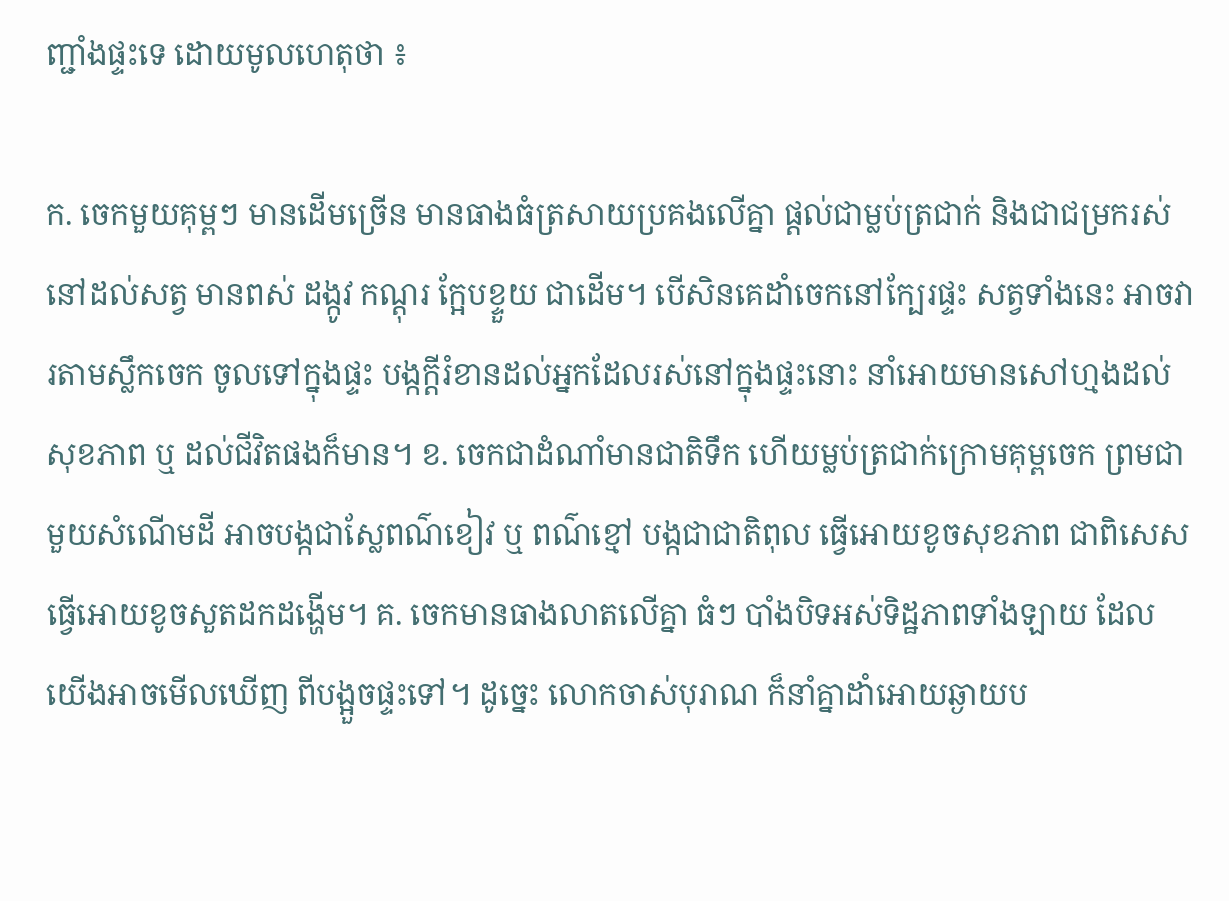ញ្ជាំងផ្ទះទេ ដោយមូលហេតុថា ៖

ក. ចេកមួយគុម្ពៗ មានដើមច្រើន មានធាងធំត្រសាយប្រគងលើគ្នា ផ្តល់ជាម្លប់ត្រជាក់ និងជាជម្រករស់នៅដល់សត្វ មានពស់ ដង្កូវ កណ្តុរ ក្អែបខ្ទួយ ជាដើម។ បើសិនគេដាំចេកនៅក្បែរផ្ទះ សត្វទាំងនេះ អាចវារតាមស្លឹកចេក ចូលទៅក្នុងផ្ទះ បង្កក្តីរំខានដល់អ្នកដែលរស់នៅក្នុងផ្ទះនោះ នាំអោយមានសៅហ្មងដល់សុខភាព ឬ ដល់ជីវិតផងក៏មាន។ ខ. ចេកជាដំណាំមានជាតិទឹក ហើយម្លប់ត្រជាក់ក្រោមគុម្ពចេក ព្រមជាមួយសំណើមដី អាចបង្កជាស្លែពណ៌ខៀវ ឬ ពណ៌ខ្មៅ បង្កជាជាតិពុល ធ្វើអោយខូចសុខភាព ជាពិសេស ធ្វើអោយខូចសួតដកដង្ហើម។ គ. ចេកមានធាងលាតលើគ្នា ធំៗ បាំងបិទអស់ទិដ្ឋភាពទាំងឡាយ ដែលយើងអាចមើលឃើញ ពីបង្អួចផ្ទះទៅ។ ដូច្នេះ លោកចាស់បុរាណ ក៏នាំគ្នាដាំអោយឆ្ងាយប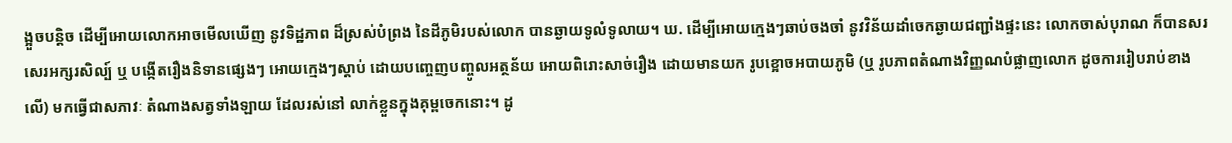ង្អួចបន្តិច ដើម្បីអោយលោកអាចមើលឃើញ នូវទិដ្ឋភាព ដ៏ស្រស់បំព្រង នៃដីភូមិរបស់លោក បានឆ្ងាយទូលំទូលាយ។ ឃ. ដើម្បីអោយក្មេងៗឆាប់ចងចាំ នូវវិន័យដាំចេកឆ្ងាយជញ្ជាំងផ្ទះនេះ លោកចាស់បុរាណ ក៏បានសរសេរអក្សរសិល្ប៍ ឬ បង្កើតរឿងនិទានផ្សេងៗ អោយក្មេងៗស្តាប់ ដោយបញ្ចេញបញ្ចូលអត្ថន័យ អោយពិរោះសាច់រឿង ដោយមានយក រូបខ្អោចអបាយភូមិ (ឬ រូបភាពតំណាងវិញ្ញណបំផ្លាញលោក ដូចការរៀបរាប់ខាងលើ) មកធ្វើជាសភាវៈ តំណាងសត្វទាំងឡាយ ដែលរស់នៅ លាក់ខ្លួនក្នុងគុម្ពចេកនោះ។ ដូ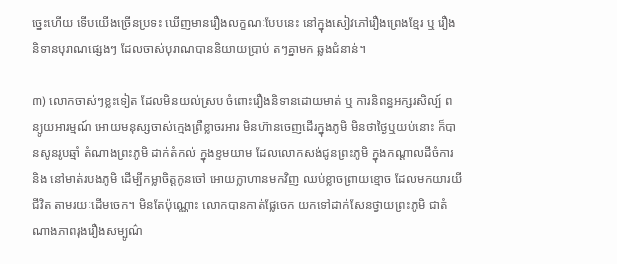ច្នេះហើយ ទើបយើងច្រើនប្រទះ ឃើញមានរឿងលក្ខណៈបែបនេះ នៅក្នុងសៀវភៅរឿងព្រេងខ្មែរ ឬ រឿងនិទានបុរាណផ្សេងៗ ដែលចាស់បុរាណបាននិយាយប្រាប់ តៗគ្នាមក ឆ្លងជំនាន់។

៣) លោកចាស់ៗខ្លះទៀត ដែលមិនយល់ស្រប ចំពោះរឿងនិទានដោយមាត់ ឬ ការនិពន្ធអក្សរសិល្ប៍ ពន្យូយអារម្មណ៍ អោយមនុស្សចាស់ក្មេងព្រឺខ្លាចរអារ មិនហ៊ានចេញដើរក្នុងភូមិ មិនថាថ្ងៃឬយប់នោះ ក៏បានសូនរូបឆ្មាំ តំណាងព្រះភូមិ ដាក់តំកល់ ក្នុងខ្ទមយាម ដែលលោកសង់ជូនព្រះភូមិ ក្នុងកណ្តាលដីចំការ និង នៅមាត់របងភូមិ ដើម្បីកម្លាចិត្តកូនចៅ អោយក្លាហានមកវិញ ឈប់ខ្លាចព្រាយខ្មោច ដែលមកយារយីជីវិត តាមរយៈដើមចេក។ មិនតែប៉ុណ្ណោះ លោកបានកាត់ផ្លែចេក យកទៅដាក់សែនថ្វាយព្រះភូមិ ជាតំណាងភាពរុងរឿងសម្បូណ៌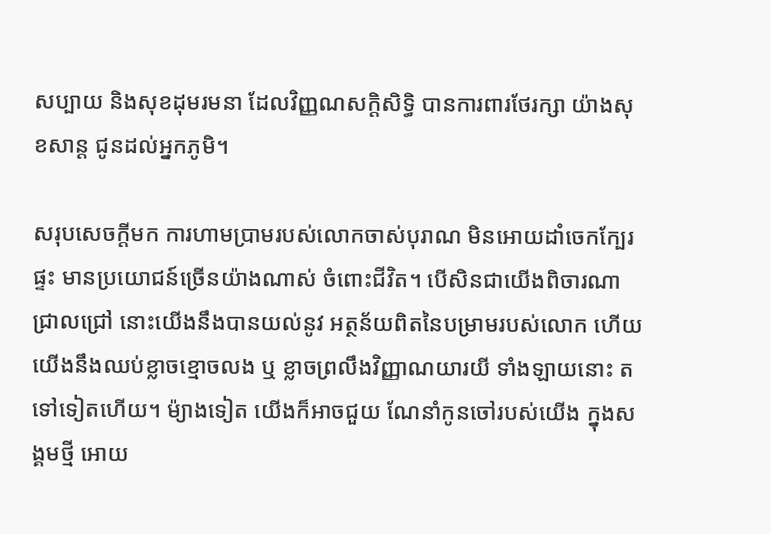សប្បាយ និងសុខដុមរមនា ដែលវិញ្ញណសក្តិសិទ្ធិ បានការពារថែរក្សា យ៉ាងសុខសាន្ត ជូនដល់អ្នកភូមិ។

សរុបសេចក្តីមក ការហាមប្រាមរបស់លោកចាស់បុរាណ មិនអោយដាំចេកក្បែរផ្ទះ មានប្រយោជន៍ច្រើនយ៉ាងណាស់ ចំពោះជីវិត។ បើសិនជាយើងពិចារណាជ្រាលជ្រៅ នោះយើងនឹងបានយល់នូវ អត្ថន័យពិតនៃបម្រាមរបស់លោក ហើយយើងនឹងឈប់ខ្លាចខ្មោចលង ឬ ខ្លាចព្រលឹងវិញ្ញាណយារយី ទាំងឡាយនោះ តទៅទៀតហើយ។ ម៉្យាងទៀត យើងក៏អាចជួយ ណែនាំកូនចៅរបស់យើង ក្នុងសង្គមថ្មី អោយ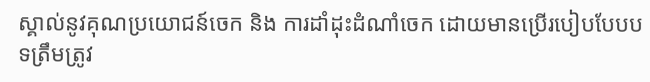ស្គាល់នូវគុណប្រយោជន៍ចេក និង ការដាំដុះដំណាំចេក ដោយមានប្រើរបៀបបែបបទត្រឹមត្រូវ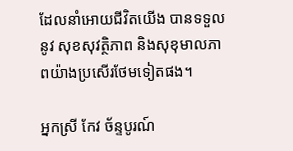ដែលនាំអោយជីវិតយើង បានទទួលនូវ សុខសុវត្ថិភាព និងសុខុមាលភាពយ៉ាងប្រសើរថែមទៀតផង។

អ្នកស្រី កែវ ច័ន្ទបូរណ៍